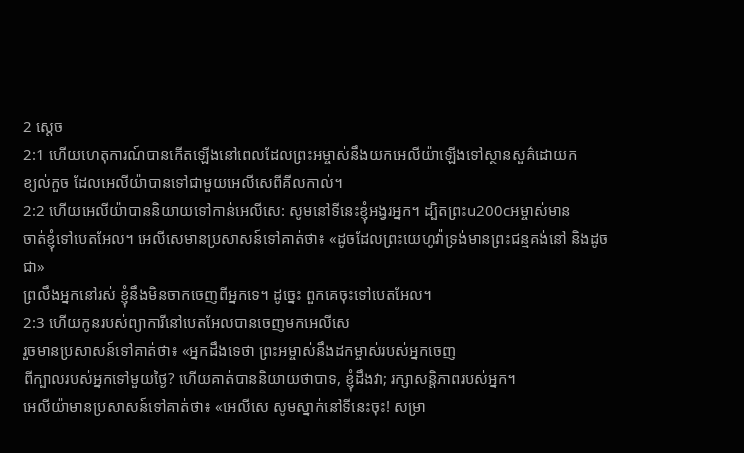2 ស្តេច
2:1 ហើយហេតុការណ៍បានកើតឡើងនៅពេលដែលព្រះអម្ចាស់នឹងយកអេលីយ៉ាឡើងទៅស្ថានសួគ៌ដោយក
ខ្យល់កួច ដែលអេលីយ៉ាបានទៅជាមួយអេលីសេពីគីលកាល់។
2:2 ហើយអេលីយ៉ាបាននិយាយទៅកាន់អេលីសេ: សូមនៅទីនេះខ្ញុំអង្វរអ្នក។ ដ្បិតព្រះu200cអម្ចាស់មាន
ចាត់ខ្ញុំទៅបេតអែល។ អេលីសេមានប្រសាសន៍ទៅគាត់ថា៖ «ដូចដែលព្រះយេហូវ៉ាទ្រង់មានព្រះជន្មគង់នៅ និងដូចជា»
ព្រលឹងអ្នកនៅរស់ ខ្ញុំនឹងមិនចាកចេញពីអ្នកទេ។ ដូច្នេះ ពួកគេចុះទៅបេតអែល។
2:3 ហើយកូនរបស់ព្យាការីនៅបេតអែលបានចេញមកអេលីសេ
រួចមានប្រសាសន៍ទៅគាត់ថា៖ «អ្នកដឹងទេថា ព្រះអម្ចាស់នឹងដកម្ចាស់របស់អ្នកចេញ
ពីក្បាលរបស់អ្នកទៅមួយថ្ងៃ? ហើយគាត់បាននិយាយថាបាទ, ខ្ញុំដឹងវា; រក្សាសន្តិភាពរបស់អ្នក។
អេលីយ៉ាមានប្រសាសន៍ទៅគាត់ថា៖ «អេលីសេ សូមស្នាក់នៅទីនេះចុះ! សម្រា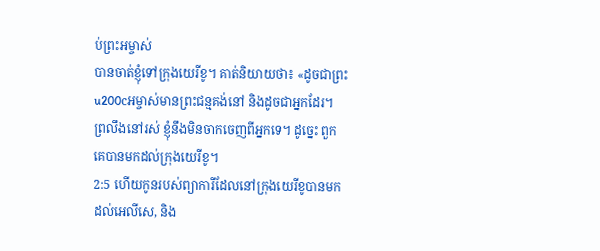ប់ព្រះអម្ចាស់
បានចាត់ខ្ញុំទៅក្រុងយេរីខូ។ គាត់និយាយថា៖ «ដូចជាព្រះu200cអម្ចាស់មានព្រះជន្មគង់នៅ និងដូចជាអ្នកដែរ។
ព្រលឹងនៅរស់ ខ្ញុំនឹងមិនចាកចេញពីអ្នកទេ។ ដូច្នេះ ពួកគេបានមកដល់ក្រុងយេរីខូ។
2:5 ហើយកូនរបស់ព្យាការីដែលនៅក្រុងយេរីខូបានមកដល់អេលីសេ, និង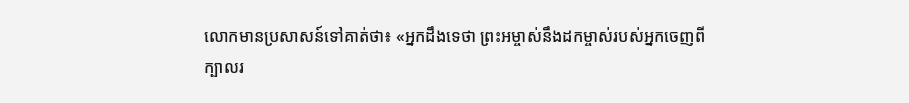លោកមានប្រសាសន៍ទៅគាត់ថា៖ «អ្នកដឹងទេថា ព្រះអម្ចាស់នឹងដកម្ចាស់របស់អ្នកចេញពី
ក្បាលរ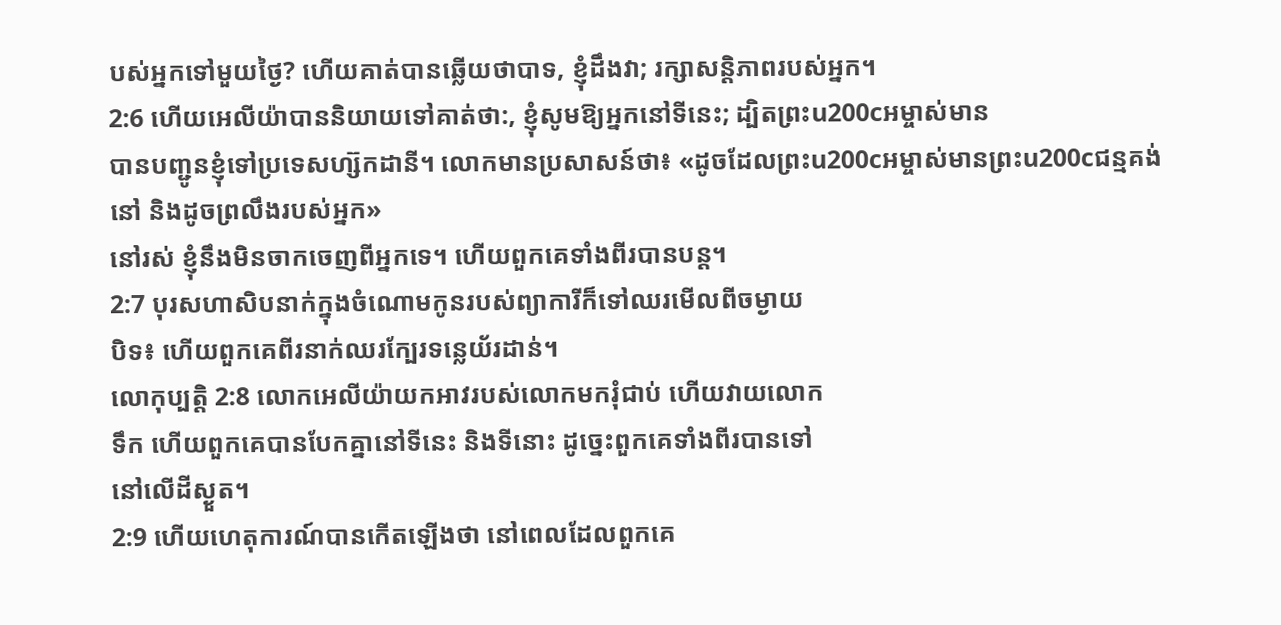បស់អ្នកទៅមួយថ្ងៃ? ហើយគាត់បានឆ្លើយថាបាទ, ខ្ញុំដឹងវា; រក្សាសន្តិភាពរបស់អ្នក។
2:6 ហើយអេលីយ៉ាបាននិយាយទៅគាត់ថា:, ខ្ញុំសូមឱ្យអ្នកនៅទីនេះ; ដ្បិតព្រះu200cអម្ចាស់មាន
បានបញ្ជូនខ្ញុំទៅប្រទេសហ្ស៊កដានី។ លោកមានប្រសាសន៍ថា៖ «ដូចដែលព្រះu200cអម្ចាស់មានព្រះu200cជន្មគង់នៅ និងដូចព្រលឹងរបស់អ្នក»
នៅរស់ ខ្ញុំនឹងមិនចាកចេញពីអ្នកទេ។ ហើយពួកគេទាំងពីរបានបន្ត។
2:7 បុរសហាសិបនាក់ក្នុងចំណោមកូនរបស់ព្យាការីក៏ទៅឈរមើលពីចម្ងាយ
បិទ៖ ហើយពួកគេពីរនាក់ឈរក្បែរទន្លេយ័រដាន់។
លោកុប្បត្តិ 2:8 លោកអេលីយ៉ាយកអាវរបស់លោកមករុំជាប់ ហើយវាយលោក
ទឹក ហើយពួកគេបានបែកគ្នានៅទីនេះ និងទីនោះ ដូច្នេះពួកគេទាំងពីរបានទៅ
នៅលើដីស្ងួត។
2:9 ហើយហេតុការណ៍បានកើតឡើងថា នៅពេលដែលពួកគេ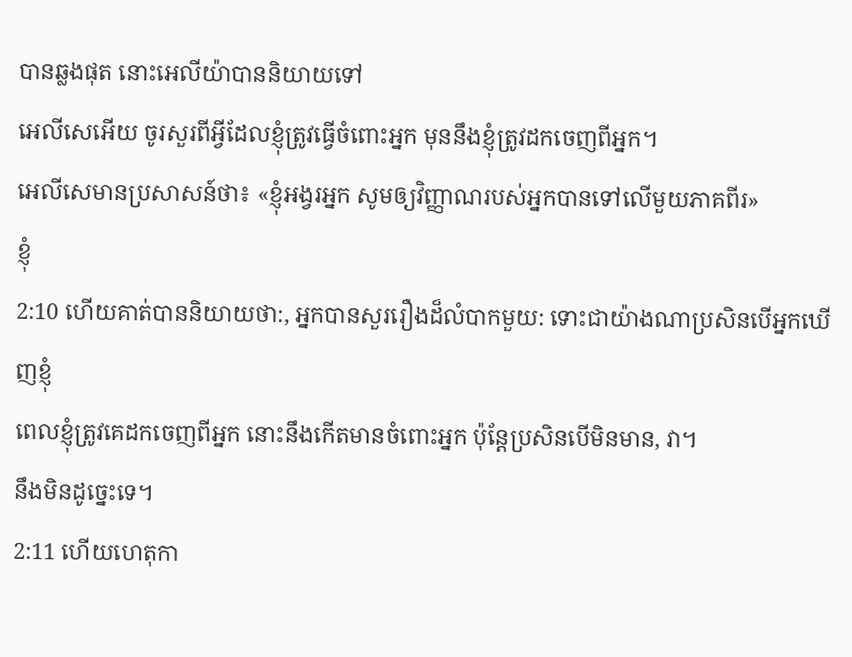បានឆ្លងផុត នោះអេលីយ៉ាបាននិយាយទៅ
អេលីសេអើយ ចូរសួរពីអ្វីដែលខ្ញុំត្រូវធ្វើចំពោះអ្នក មុននឹងខ្ញុំត្រូវដកចេញពីអ្នក។
អេលីសេមានប្រសាសន៍ថា៖ «ខ្ញុំអង្វរអ្នក សូមឲ្យវិញ្ញាណរបស់អ្នកបានទៅលើមួយភាគពីរ»
ខ្ញុំ
2:10 ហើយគាត់បាននិយាយថា:, អ្នកបានសួររឿងដ៏លំបាកមួយ: ទោះជាយ៉ាងណាប្រសិនបើអ្នកឃើញខ្ញុំ
ពេលខ្ញុំត្រូវគេដកចេញពីអ្នក នោះនឹងកើតមានចំពោះអ្នក ប៉ុន្តែប្រសិនបើមិនមាន, វា។
នឹងមិនដូច្នេះទេ។
2:11 ហើយហេតុកា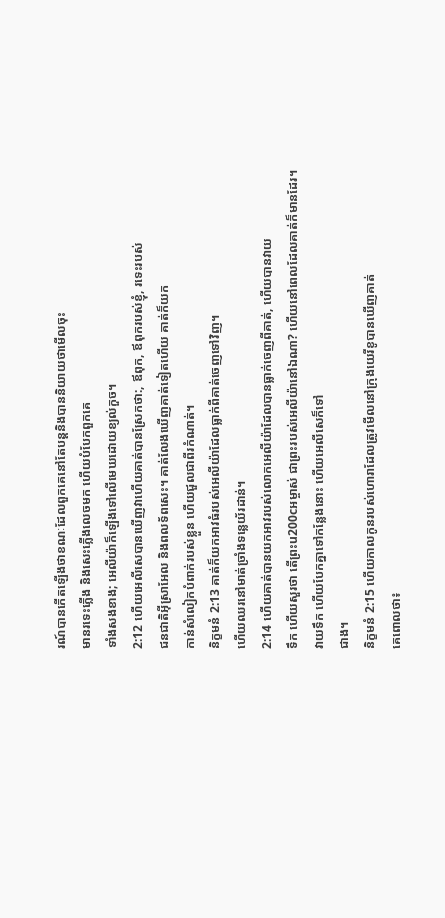រណ៍បានកើតឡើងថាខណៈដែលពួកគេនៅតែបន្តនិងបាននិយាយថាមើលចុះ
មានរទេះភ្លើង និងសេះភ្លើងលេចមក ហើយបំបែកពួកគេ
ទាំងសងខាង; អេលីយ៉ាក៏ឡើងទៅលើមេឃដោយខ្យល់កួច។
2:12 ហើយអេលីសេបានឃើញវាហើយគាត់បានស្រែកថា:, ឪពុក, ឪពុករបស់ខ្ញុំ, រទេះរបស់
ជនជាតិអ៊ីស្រាអែល និងពលទ័ពសេះ។ គាត់លែងឃើញគាត់ទៀតហើយ គាត់ក៏យក
កាន់សំលៀកបំពាក់របស់ខ្លួន ហើយជួលជាពីរកំណាត់។
និក្ខមនំ 2:13 គាត់ក៏យកអាវធំរបស់អេលីយ៉ាដែលធ្លាក់ពីគាត់ចេញទៅវិញ។
ហើយឈរនៅមាត់ច្រាំងទន្លេយ័រដាន់។
2:14 ហើយគាត់បានយកអាវរបស់លោកអេលីយ៉ាដែលបានធ្លាក់ចេញពីគាត់, ហើយបានវាយ
ទឹក ហើយសួរថា តើព្រះu200cអម្ចាស់ ជាព្រះរបស់អេលីយ៉ានៅឯណា? ហើយនៅពេលដែលគាត់ក៏មានដែរ។
វាយទឹក ហើយបែកគ្នាទៅកន្លែងនោះ ហើយអេលីសេក៏ទៅ
ជាង។
និក្ខមនំ 2:15 ហើយកាលកូនរបស់ហោរាដែលត្រូវមើលនៅក្រុងយេរីខូបានឃើញគាត់
គេពោលថា៖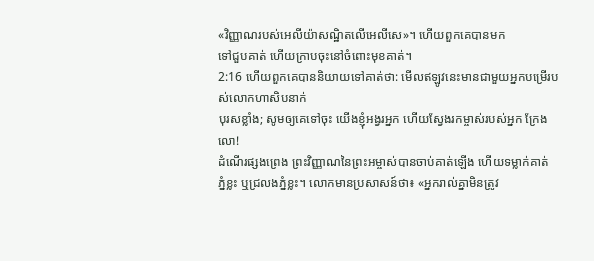«វិញ្ញាណរបស់អេលីយ៉ាសណ្ឋិតលើអេលីសេ»។ ហើយពួកគេបានមក
ទៅជួបគាត់ ហើយក្រាបចុះនៅចំពោះមុខគាត់។
2:16 ហើយពួកគេបាននិយាយទៅគាត់ថា: មើលឥឡូវនេះមានជាមួយអ្នកបម្រើរបស់លោកហាសិបនាក់
បុរសខ្លាំង; សូមឲ្យគេទៅចុះ យើងខ្ញុំអង្វរអ្នក ហើយស្វែងរកម្ចាស់របស់អ្នក ក្រែងលោ!
ដំណើរផ្សងព្រេង ព្រះវិញ្ញាណនៃព្រះអម្ចាស់បានចាប់គាត់ឡើង ហើយទម្លាក់គាត់
ភ្នំខ្លះ ឬជ្រលងភ្នំខ្លះ។ លោកមានប្រសាសន៍ថា៖ «អ្នករាល់គ្នាមិនត្រូវ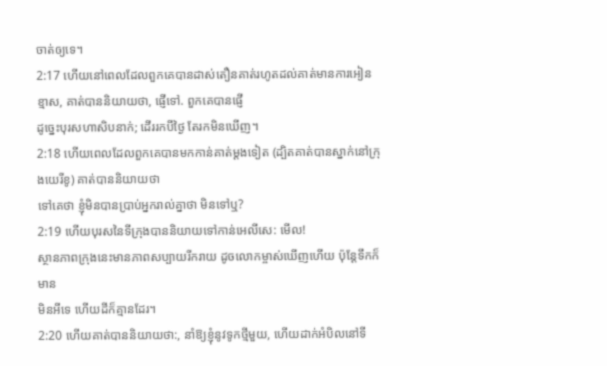ចាត់ឲ្យទេ។
2:17 ហើយនៅពេលដែលពួកគេបានដាស់តឿនគាត់រហូតដល់គាត់មានការអៀនខ្មាស, គាត់បាននិយាយថា, ផ្ញើទៅ. ពួកគេបានផ្ញើ
ដូច្នេះបុរសហាសិបនាក់; ដើររកបីថ្ងៃ តែរកមិនឃើញ។
2:18 ហើយពេលដែលពួកគេបានមកកាន់គាត់ម្តងទៀត (ដ្បិតគាត់បានស្នាក់នៅក្រុងយេរីខូ) គាត់បាននិយាយថា
ទៅគេថា ខ្ញុំមិនបានប្រាប់អ្នករាល់គ្នាថា មិនទៅឬ?
2:19 ហើយបុរសនៃទីក្រុងបាននិយាយទៅកាន់អេលីសេ: មើល!
ស្ថានភាពក្រុងនេះមានភាពសប្បាយរីករាយ ដូចលោកម្ចាស់ឃើញហើយ ប៉ុន្តែទឹកក៏មាន
មិនអីទេ ហើយដីក៏គ្មានដែរ។
2:20 ហើយគាត់បាននិយាយថា:, នាំឱ្យខ្ញុំនូវទូកថ្មីមួយ, ហើយដាក់អំបិលនៅទី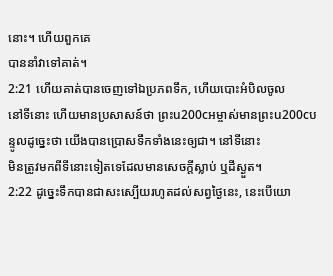នោះ។ ហើយពួកគេ
បាននាំវាទៅគាត់។
2:21 ហើយគាត់បានចេញទៅឯប្រភពទឹក, ហើយបោះអំបិលចូល
នៅទីនោះ ហើយមានប្រសាសន៍ថា ព្រះu200cអម្ចាស់មានព្រះu200cបន្ទូលដូច្នេះថា យើងបានប្រោសទឹកទាំងនេះឲ្យជា។ នៅទីនោះ
មិនត្រូវមកពីទីនោះទៀតទេដែលមានសេចក្ដីស្លាប់ ឬដីស្ងួត។
2:22 ដូច្នេះទឹកបានជាសះស្បើយរហូតដល់សព្វថ្ងៃនេះ, នេះបើយោ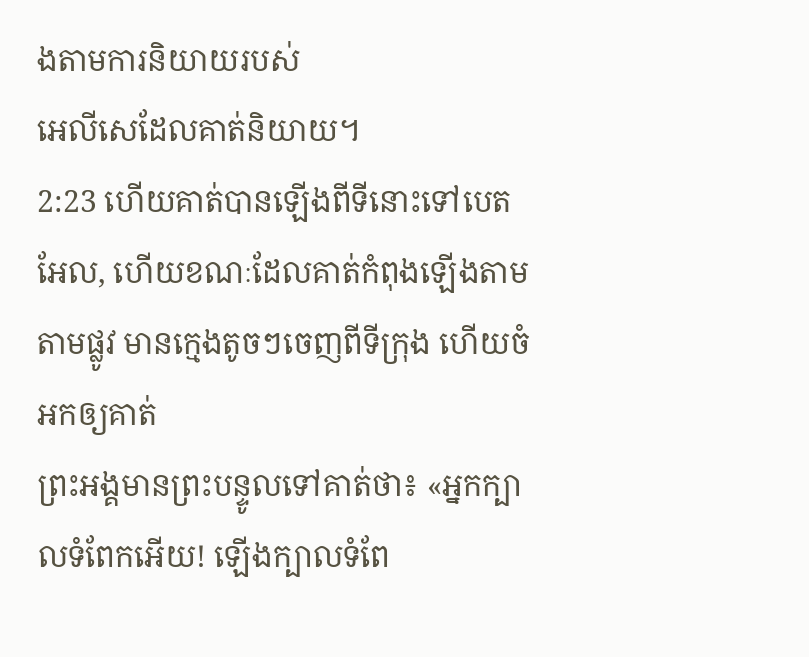ងតាមការនិយាយរបស់
អេលីសេដែលគាត់និយាយ។
2:23 ហើយគាត់បានឡើងពីទីនោះទៅបេតអែល, ហើយខណៈដែលគាត់កំពុងឡើងតាម
តាមផ្លូវ មានក្មេងតូចៗចេញពីទីក្រុង ហើយចំអកឲ្យគាត់
ព្រះអង្គមានព្រះបន្ទូលទៅគាត់ថា៖ «អ្នកក្បាលទំពែកអើយ! ឡើងក្បាលទំពែ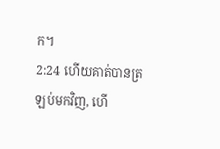ក។
2:24 ហើយគាត់បានត្រឡប់មកវិញ, ហើ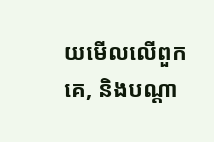យមើលលើពួកគេ, និងបណ្តា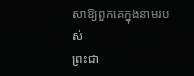សាឱ្យពួកគេក្នុងនាមរបស់
ព្រះជា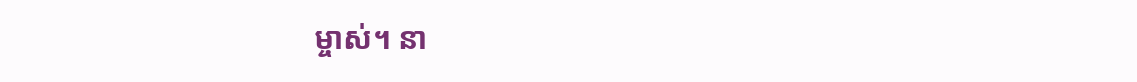ម្ចាស់។ នា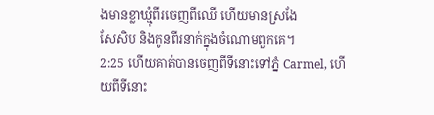ងមានខ្លាឃ្មុំពីរចេញពីឈើ ហើយមានស្រងែ
សែសិប និងកូនពីរនាក់ក្នុងចំណោមពួកគេ។
2:25 ហើយគាត់បានចេញពីទីនោះទៅភ្នំ Carmel, ហើយពីទីនោះ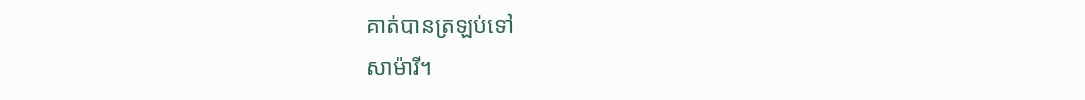គាត់បានត្រឡប់ទៅ
សាម៉ារី។